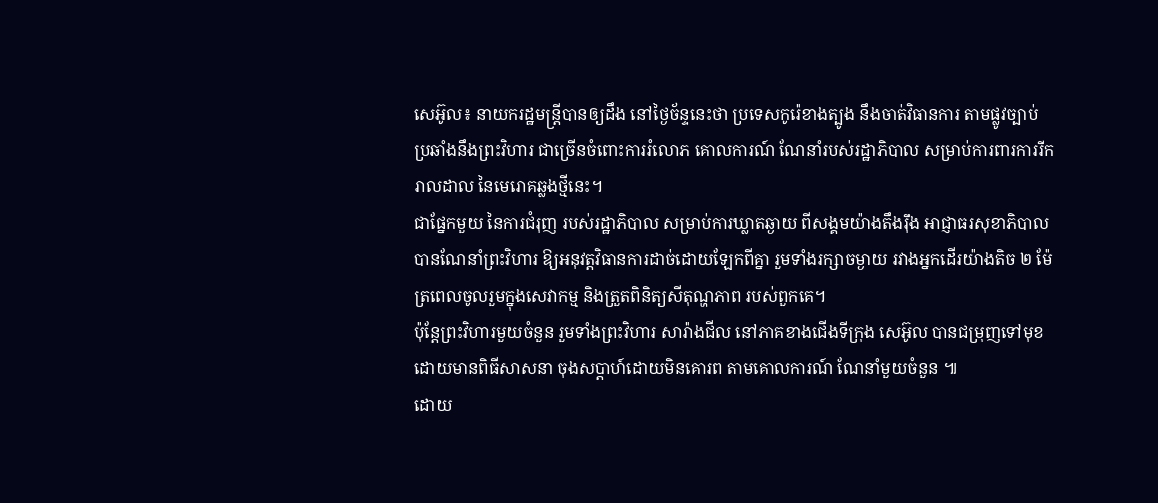សេអ៊ូល៖ នាយករដ្ឋមន្រ្តីបានឲ្យដឹង នៅថ្ងៃច័ន្ទនេះថា ប្រទេសកូរ៉េខាងត្បូង នឹងចាត់វិធានការ តាមផ្លូវច្បាប់ប្រឆាំងនឹងព្រះវិហារ ជាច្រើនចំពោះការរំលោភ គោលការណ៍ ណែនាំរបស់រដ្ឋាភិបាល សម្រាប់ការពារការរីករាលដាល នៃមេរោគឆ្លងថ្មីនេះ។
ជាផ្នែកមួយ នៃការជំរុញ របស់រដ្ឋាភិបាល សម្រាប់ការឃ្លាតឆ្ងាយ ពីសង្គមយ៉ាងតឹងរ៉ឹង អាជ្ញាធរសុខាភិបាល បានណែនាំព្រះវិហារ ឱ្យអនុវត្តវិធានការដាច់ដោយឡែកពីគ្នា រួមទាំងរក្សាចម្ងាយ រវាងអ្នកដើរយ៉ាងតិច ២ ម៉ែត្រពេលចូលរួមក្នុងសេវាកម្ម និងត្រួតពិនិត្យសីតុណ្ហភាព របស់ពួកគេ។
ប៉ុន្តែព្រះវិហារមួយចំនួន រួមទាំងព្រះវិហារ សារ៉ាងជីល នៅភាគខាងជើងទីក្រុង សេអ៊ូល បានជម្រុញទៅមុខ ដោយមានពិធីសាសនា ចុងសប្តាហ៍ដោយមិនគោរព តាមគោលការណ៍ ណែនាំមួយចំនួន ៕
ដោយ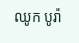ឈូក បូរ៉ា